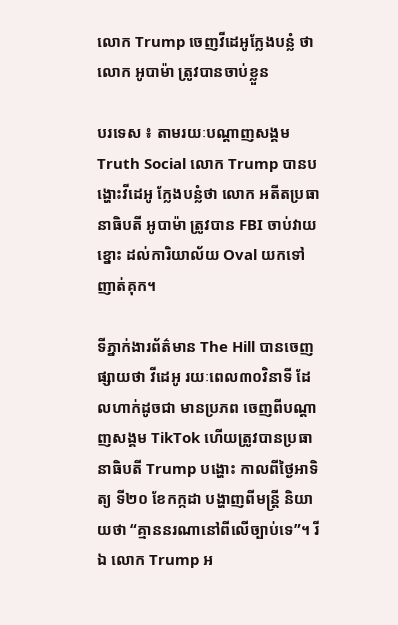លោក Trump ចេញវីដេអូក្លែងបន្លំ ថាលោក អូបាម៉ា ត្រូវបានចាប់ខ្លួន

បរទេស ៖ តាមរយៈបណ្តាញសង្គម Truth Social លោក Trump បានបង្ហោះវីដេអូ ក្លែងបន្លំថា លោក អតីតប្រធានាធិបតី អូបាម៉ា ត្រូវបាន FBI ចាប់វាយខ្នោះ ដល់ការិយាល័យ Oval យកទៅញាត់គុក។

ទីភ្នាក់ងារព័ត៌មាន The Hill បានចេញផ្សាយថា វីដេអូ រយៈពេល៣០វិនាទី ដែលហាក់ដូចជា មានប្រភព ចេញពីបណ្តាញសង្គម TikTok ហើយត្រូវបានប្រធានាធិបតី Trump បង្ហោះ កាលពីថ្ងៃអាទិត្យ ទី២០ ខែកក្កដា បង្ហាញពីមន្ត្រី និយាយថា “គ្មាននរណានៅពីលើច្បាប់ទេ”។ រីឯ លោក Trump អ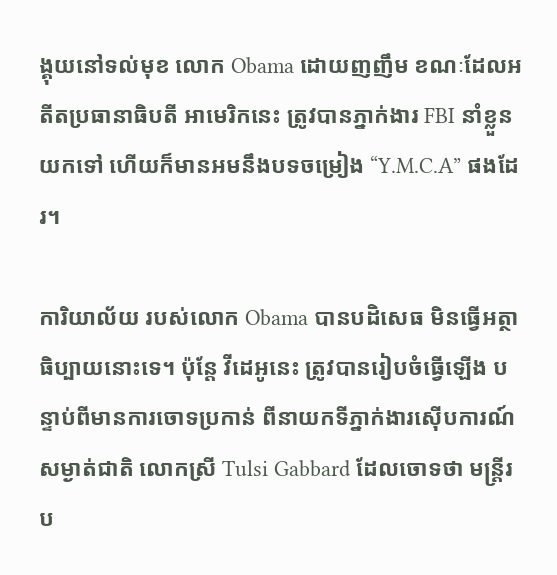ង្គុយនៅទល់មុខ លោក Obama ដោយញញឹម ខណៈដែលអតីតប្រធានាធិបតី អាមេរិកនេះ ត្រូវបានភ្នាក់ងារ FBI នាំខ្លួនយកទៅ ហើយក៏មានអមនឹងបទចម្រៀង “Y.M.C.A” ផងដែរ។

ការិយាល័យ របស់លោក Obama បានបដិសេធ មិនធ្វើអត្ថាធិប្បាយនោះទេ។ ប៉ុន្តែ វីដេអូនេះ ត្រូវបានរៀបចំធ្វើឡើង បន្ទាប់ពីមានការចោទប្រកាន់ ពីនាយកទីភ្នាក់ងារស៊ើបការណ៍សម្ងាត់ជាតិ លោកស្រី Tulsi Gabbard ដែលចោទថា មន្ត្រីរប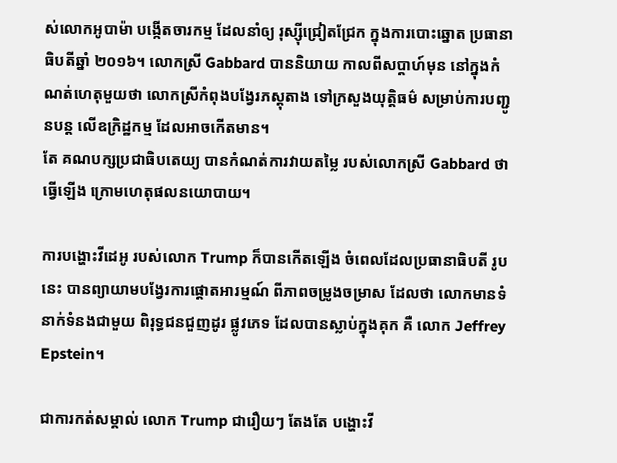ស់លោកអូបាម៉ា បង្កើតចារកម្ម ដែលនាំឲ្យ រុស្ស៊ីជ្រៀតជ្រែក ក្នុងការបោះឆ្នោត ប្រធានាធិបតីឆ្នាំ ២០១៦។ លោកស្រី Gabbard បាននិយាយ កាលពីសប្តាហ៍មុន នៅក្នុងកំណត់ហេតុមួយថា លោកស្រីកំពុងបង្វែរភស្តុតាង ទៅក្រសួងយុត្តិធម៌ សម្រាប់ការបញ្ជូនបន្ត លើឧក្រិដ្ឋកម្ម ដែលអាចកើតមាន។
តែ គណបក្សប្រជាធិបតេយ្យ បានកំណត់ការវាយតម្លៃ របស់លោកស្រី Gabbard ថា ធ្វើឡើង ក្រោមហេតុផលនយោបាយ។

ការបង្ហោះវីដេអូ របស់លោក Trump ក៏បានកើតឡើង ចំពេលដែលប្រធានាធិបតី រូបនេះ បានព្យាយាមបង្វែរការផ្តោតអារម្មណ៍ ពីភាពចម្រូងចម្រាស ដែលថា លោកមានទំនាក់ទំនងជាមួយ ពិរុទ្ធជនជួញដូរ ផ្លូវភេទ ដែលបានស្លាប់ក្នុងគុក គឺ លោក Jeffrey Epstein។

ជាការកត់សម្គាល់ លោក Trump ជារឿយៗ តែងតែ បង្ហោះវី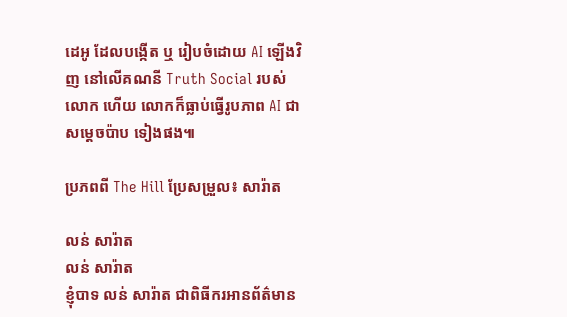ដេអូ ដែលបង្កើត ឬ រៀបចំដោយ AI ឡើងវិញ នៅលើគណនី Truth Social របស់លោក ហើយ លោកក៏ធ្លាប់ធ្វើរូបភាព AI ជាសម្តេចប៉ាប ទៀងផង៕

ប្រភពពី The Hill ប្រែសម្រួល៖ សារ៉ាត

លន់ សារ៉ាត
លន់ សារ៉ាត
ខ្ញុំបាទ លន់ សារ៉ាត ជាពិធីករអានព័ត៌មាន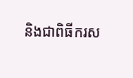និងជាពិធីករស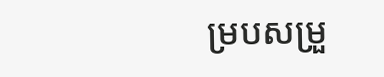ម្របសម្រួ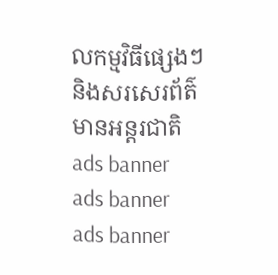លកម្មវិធីផ្សេងៗ និងសរសេរព័ត៌មានអន្តរជាតិ
ads banner
ads banner
ads banner